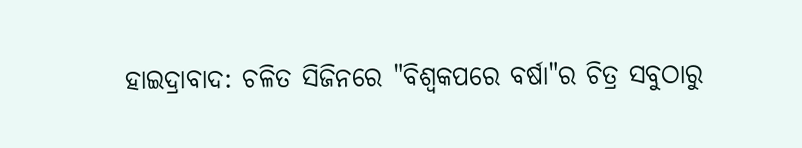ହାଇଦ୍ରାବାଦ: ଚଳିତ ସିଜିନରେ "ବିଶ୍ବକପରେ ବର୍ଷା"ର ଚିତ୍ର ସବୁଠାରୁ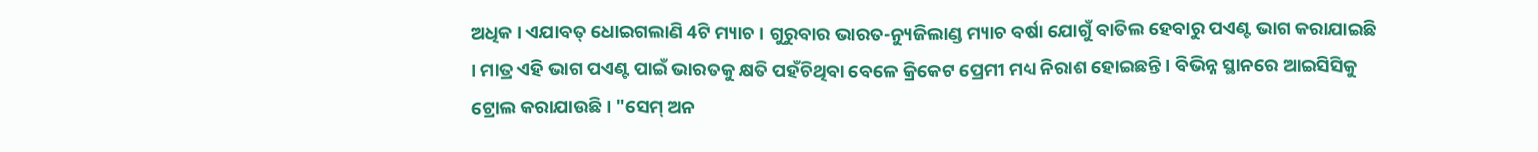ଅଧିକ । ଏଯାବତ୍ ଧୋଇଗଲାଣି 4ଟି ମ୍ୟାଚ । ଗୁରୁବାର ଭାରତ-ନ୍ୟୁଜିଲାଣ୍ଡ ମ୍ୟାଚ ବର୍ଷା ଯୋଗୁଁ ବାତିଲ ହେବାରୁ ପଏଣ୍ଟ ଭାଗ କରାଯାଇଛି । ମାତ୍ର ଏହି ଭାଗ ପଏଣ୍ଟ ପାଇଁ ଭାରତକୁ କ୍ଷତି ପହଁଚିଥିବା ବେଳେ କ୍ରିକେଟ ପ୍ରେମୀ ମଧ୍ୟ ନିରାଶ ହୋଇଛନ୍ତି । ବିଭିନ୍ନ ସ୍ଥାନରେ ଆଇସିସିକୁ ଟ୍ରୋଲ କରାଯାଉଛି । "ସେମ୍ ଅନ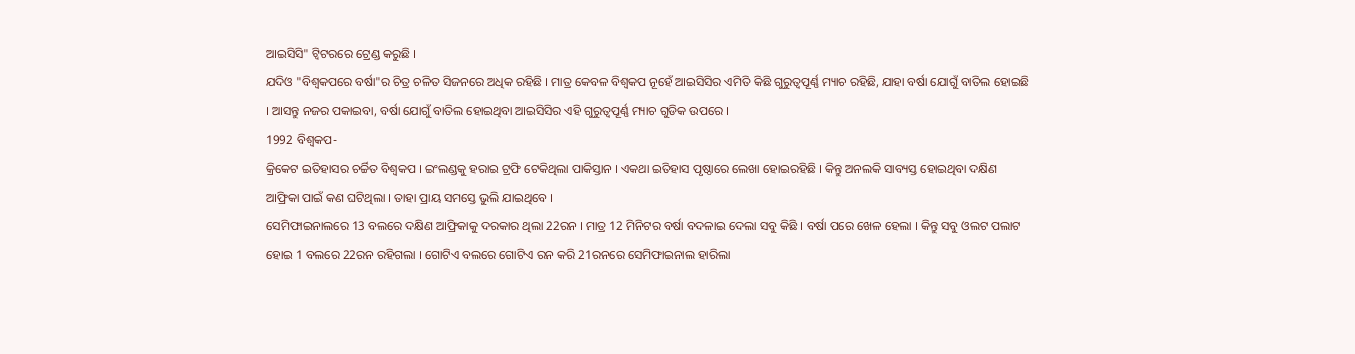ଆଇସିସି" ଟ୍ବିଟରରେ ଟ୍ରେଣ୍ଡ କରୁଛି ।
ଯଦିଓ "ବିଶ୍ବକପରେ ବର୍ଷା"ର ଚିତ୍ର ଚଳିତ ସିଜନରେ ଅଧିକ ରହିଛି । ମାତ୍ର କେବଳ ବିଶ୍ବକପ ନୂହେଁ ଆଇସିସିର ଏମିତି କିଛି ଗୁରୁତ୍ବପୂର୍ଣ୍ଣ ମ୍ୟାଚ ରହିଛି, ଯାହା ବର୍ଷା ଯୋଗୁଁ ବାତିଲ ହୋଇଛି । ଆସନ୍ତୁ ନଜର ପକାଇବା, ବର୍ଷା ଯୋଗୁଁ ବାତିଲ ହୋଇଥିବା ଆଇସିସିର ଏହି ଗୁରୁତ୍ବପୂର୍ଣ୍ଣ ମ୍ୟାଚ ଗୁଡିକ ଉପରେ ।
1992 ବିଶ୍ବକପ-
କ୍ରିକେଟ ଇତିହାସର ଚର୍ଚ୍ଚିତ ବିଶ୍ବକପ । ଇଂଲଣ୍ଡକୁ ହରାଇ ଟ୍ରଫି ଟେକିଥିଲା ପାକିସ୍ତାନ । ଏକଥା ଇତିହାସ ପୃଷ୍ଠାରେ ଲେଖା ହୋଇରହିଛି । କିନ୍ତୁ ଅନଲକି ସାବ୍ୟସ୍ତ ହୋଇଥିବା ଦକ୍ଷିଣ ଆଫ୍ରିକା ପାଇଁ କଣ ଘଟିଥିଲା । ତାହା ପ୍ରାୟ ସମସ୍ତେ ଭୁଲି ଯାଇଥିବେ ।
ସେମିଫାଇନାଲରେ 13 ବଲରେ ଦକ୍ଷିଣ ଆଫ୍ରିକାକୁ ଦରକାର ଥିଲା 22ରନ । ମାତ୍ର 12 ମିନିଟର ବର୍ଷା ବଦଳାଇ ଦେଲା ସବୁ କିଛି । ବର୍ଷା ପରେ ଖେଳ ହେଲା । କିନ୍ତୁ ସବୁ ଓଲଟ ପଲାଟ ହୋଇ 1 ବଲରେ 22ରନ ରହିଗଲା । ଗୋଟିଏ ବଲରେ ଗୋଟିଏ ରନ କରି 21ରନରେ ସେମିଫାଇନାଲ ହାରିଲା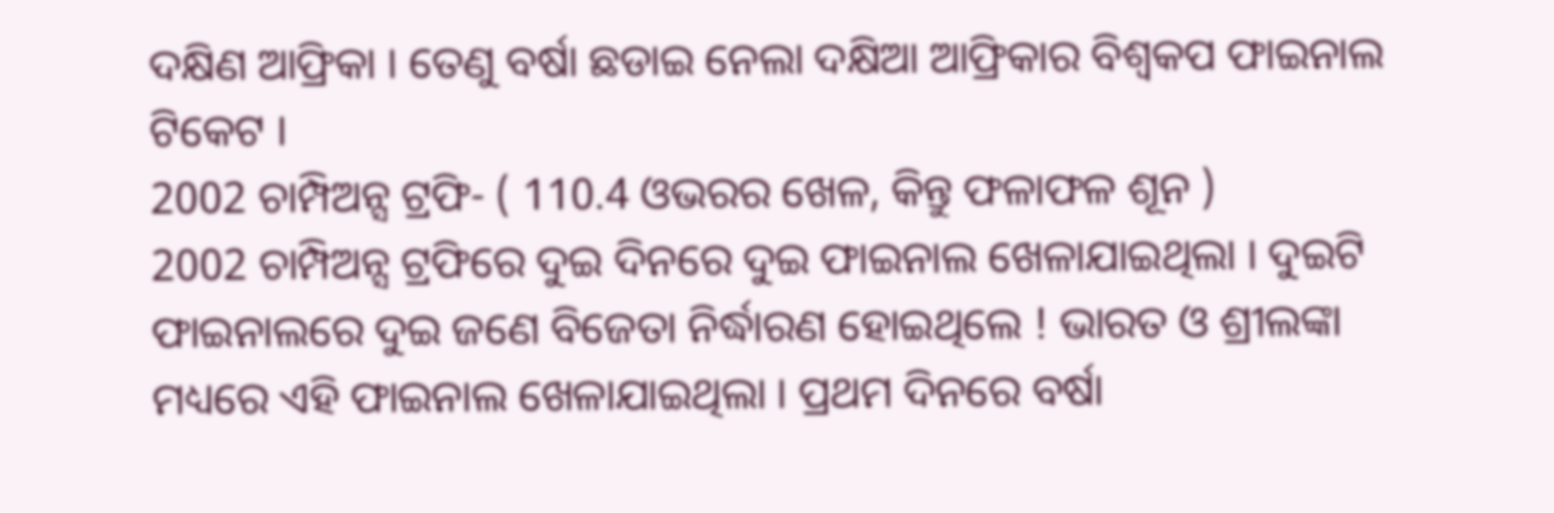ଦକ୍ଷିଣ ଆଫ୍ରିକା । ତେଣୁ ବର୍ଷା ଛଡାଇ ନେଲା ଦକ୍ଷିଆ ଆଫ୍ରିକାର ବିଶ୍ବକପ ଫାଇନାଲ ଟିକେଟ ।
2002 ଚାମ୍ପିଅନ୍ସ ଟ୍ରଫି- ( 110.4 ଓଭରର ଖେଳ, କିନ୍ତୁ ଫଳାଫଳ ଶୂନ )
2002 ଚାମ୍ପିଅନ୍ସ ଟ୍ରଫିରେ ଦୁଇ ଦିନରେ ଦୁଇ ଫାଇନାଲ ଖେଳାଯାଇଥିଲା । ଦୁଇଟି ଫାଇନାଲରେ ଦୁଇ ଜଣେ ବିଜେତା ନିର୍ଦ୍ଧାରଣ ହୋଇଥିଲେ ! ଭାରତ ଓ ଶ୍ରୀଲଙ୍କା ମଧ୍ୟରେ ଏହି ଫାଇନାଲ ଖେଳାଯାଇଥିଲା । ପ୍ରଥମ ଦିନରେ ବର୍ଷା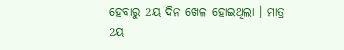ହେବାରୁ 2ୟ ଦିନ ଖେଳ ହୋଇଥିଲା । ମାତ୍ର 2ୟ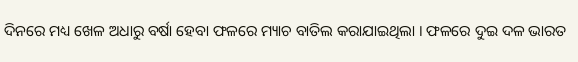ଦିନରେ ମଧ୍ୟ ଖେଳ ଅଧାରୁ ବର୍ଷା ହେବା ଫଳରେ ମ୍ୟାଚ ବାତିଲ କରାଯାଇଥିଲା । ଫଳରେ ଦୁଇ ଦଳ ଭାରତ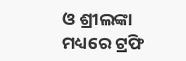ଓ ଶ୍ରୀଲଙ୍କା ମଧ୍ୟରେ ଟ୍ରଫି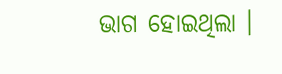ଭାଗ ହୋଇଥିଲା ।